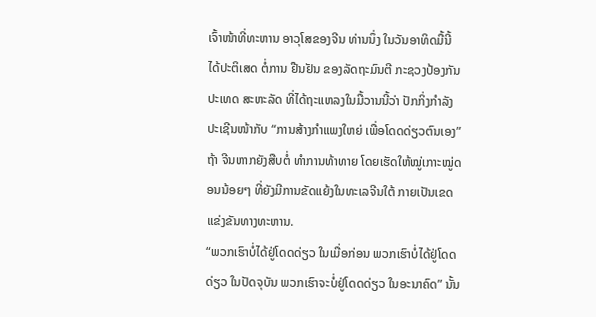ເຈົ້າໜ້າທີ່ທະຫານ ອາວຸໂສຂອງຈີນ ທ່ານນຶ່ງ ໃນວັນອາທິດມື້ນີ້ ໄດ້ປະຕິເສດ ຕໍ່ການ ຢືນຢັນ ຂອງລັດຖະມົນຕີ ກະຊວງປ້ອງກັນປະເທດ ສະຫະລັດ ທີ່ໄດ້ຖະແຫລງໃນມື້ວານນີ້ວ່າ ປັກກິ່ງກຳລັງປະເຊີນໜ້າກັບ “ການສ້າງກຳແພງໃຫຍ່ ເພື່ອໂດດດ່ຽວຕົນເອງ” ຖ້າ ຈີນຫາກຍັງສືບຕໍ່ ທຳການທ້າທາຍ ໂດຍເຮັດໃຫ້ໝູ່ເກາະໝູ່ດອນນ້ອຍໆ ທີ່ຍັງມີການຂັດແຍ້ງໃນທະເລຈີນໃຕ້ ກາຍເປັນເຂດແຂ່ງຂັນທາງທະຫານ.
“ພວກເຮົາບໍ່ໄດ້ຢູ່ໂດດດ່ຽວ ໃນເມື່ອກ່ອນ ພວກເຮົາບໍ່ໄດ້ຢູ່ໂດດດ່ຽວ ໃນປັດຈຸບັນ ພວກເຮົາຈະບໍ່ຢູ່ໂດດດ່ຽວ ໃນອະນາຄົດ” ນັ້ນ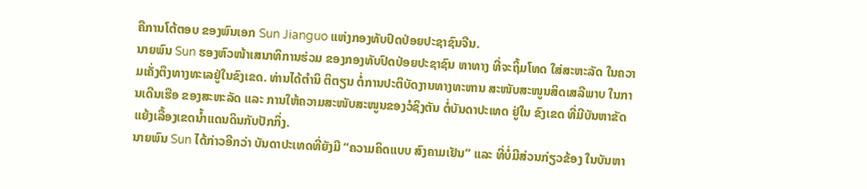ຄືການໂຕ້ຕອບ ຂອງພົນເອກ Sun Jianguo ແຫ່ງກອງທັບປົດປ່ອຍປະຊາຊົນຈີນ.
ນາຍພົນ Sun ຮອງຫົວໜ້າເສນາທິການຮ່ວມ ຂອງກອງທັບປົດປ່ອຍປະຊາຊົນ ຫາທາງ ທີ່ຈະຖິ້ມໂທດ ໃສ່ສະຫະລັດ ໃນຄວາມເຄັ່ງຕຶງທາງທະເລຢູ່ໃນຂົງເຂດ. ທ່ານໄດ້ຕຳນິ ຕິຕຽນ ຕໍ່ການປະຕິບັດງານທາງທະຫານ ສະໜັບສະໜູນສິດເສລີພາບ ໃນການເດີນເຮືອ ຂອງສະຫະລັດ ແລະ ການໃຫ້ຄວາມສະໜັບສະໜູນຂອງວໍຊິງຕັນ ຕໍ່ບັນດາປະເທດ ຢູ່ໃນ ຂົງເຂດ ທີ່ມີບັນຫາຂັດແຍ້ງເລື້ອງເຂດນ້ຳແດນດິນກັບປັກກິ່ງ.
ນາຍພົນ Sun ໄດ້ກ່າວອີກວ່າ ບັນດາປະເທດທີ່ຍັງມີ “ຄວາມຄິດແບບ ສົງຄາມເຢັນ” ແລະ ທີ່ບໍ່ມີສ່ວນກ່ຽວຂ້ອງ ໃນບັນຫາ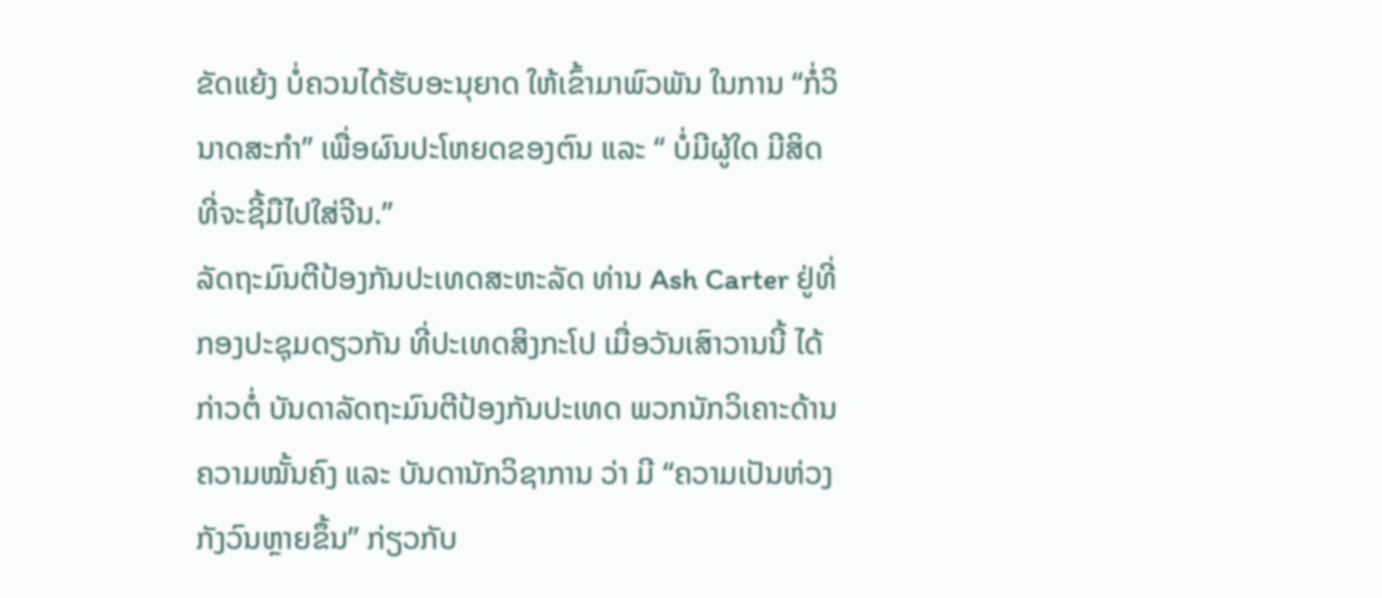ຂັດແຍ້ງ ບໍ່ຄວນໄດ້ຮັບອະນຸຍາດ ໃຫ້ເຂົ້າມາພົວພັນ ໃນການ “ກໍ່ວິນາດສະກຳ” ເພື່ອຜົນປະໂຫຍດຂອງຕົນ ແລະ “ ບໍ່ມີຜູ້ໃດ ມີສິດທີ່ຈະຊີ້ມືໄປໃສ່ຈີນ.”
ລັດຖະມົນຕີປ້ອງກັນປະເທດສະຫະລັດ ທ່ານ Ash Carter ຢູ່ທີ່ກອງປະຊຸມດຽວກັນ ທີ່ປະເທດສິງກະໂປ ເມື່ອວັນເສົາວານນີ້ ໄດ້ກ່າວຕໍ່ ບັນດາລັດຖະມົນຕີປ້ອງກັນປະເທດ ພວກນັກວິເຄາະດ້ານຄວາມໝັ້ນຄົງ ແລະ ບັນດານັກວິຊາການ ວ່າ ມີ “ຄວາມເປັນຫ່ວງກັງວົນຫຼາຍຂຶ້ນ” ກ່ຽວກັບ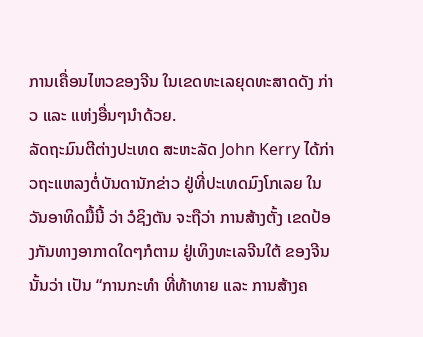ການເຄື່ອນໄຫວຂອງຈີນ ໃນເຂດທະເລຍຸດທະສາດດັງ ກ່າວ ແລະ ແຫ່ງອື່ນໆນຳດ້ວຍ.
ລັດຖະມົນຕີຕ່າງປະເທດ ສະຫະລັດ John Kerry ໄດ້ກ່າວຖະແຫລງຕໍ່ບັນດານັກຂ່າວ ຢູ່ທີ່ປະເທດມົງໂກເລຍ ໃນວັນອາທິດມື້ນີ້ ວ່າ ວໍຊິງຕັນ ຈະຖືວ່າ ການສ້າງຕັ້ງ ເຂດປ້ອງກັນທາງອາກາດໃດໆກໍຕາມ ຢູ່ເທິງທະເລຈີນໃຕ້ ຂອງຈີນ ນັ້ນວ່າ ເປັນ “ການກະທຳ ທີ່ທ້າທາຍ ແລະ ການສ້າງຄ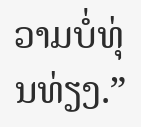ວາມບໍ່ທຸ່ນທ່ຽງ.”